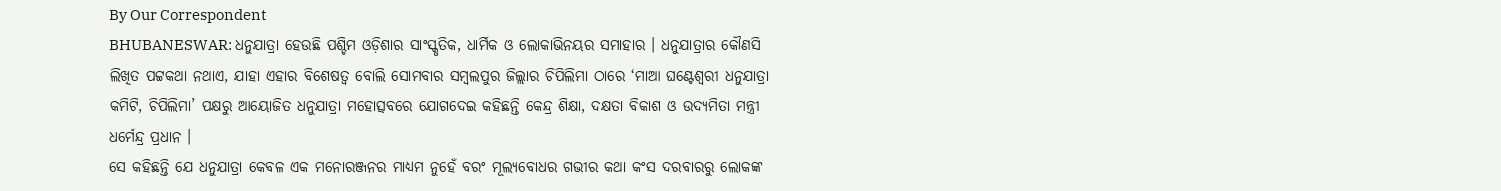By Our Correspondent
BHUBANESWAR: ଧନୁଯାତ୍ରା ହେଉଛି ପଶ୍ଚିମ ଓଡ଼ିଶାର ସାଂସ୍କୃତିକ, ଧାର୍ମିକ ଓ ଲୋକାଭିନୟର ସମାହାର । ଧନୁଯାତ୍ରାର କୌଣସି ଲିଖିତ ପଟ୍ଟକଥା ନଥାଏ, ଯାହା ଏହାର ବିଶେଷତ୍ୱ ବୋଲି ସୋମବାର ସମ୍ବଲପୁର ଜିଲ୍ଲାର ଚିପିଲିମା ଠାରେ ‘ମାଆ ଘଣ୍ଟେଶ୍ୱରୀ ଧନୁଯାତ୍ରା କମିଟି, ଚିପିଲିମା’ ପକ୍ଷରୁ ଆୟୋଜିତ ଧନୁଯାତ୍ରା ମହୋତ୍ସବରେ ଯୋଗଦେଇ କହିଛନ୍ତି କେନ୍ଦ୍ର ଶିକ୍ଷା, ଦକ୍ଷତା ବିକାଶ ଓ ଉଦ୍ୟମିତା ମନ୍ତ୍ରୀ ଧର୍ମେନ୍ଦ୍ର ପ୍ରଧାନ ।
ସେ କହିଛନ୍ତି ଯେ ଧନୁଯାତ୍ରା କେବଳ ଏକ ମନୋରଞ୍ଜନର ମାଧ୍ୟମ ନୁହେଁ ବରଂ ମୂଲ୍ୟବୋଧର ଗଭୀର କଥା କଂସ ଦରବାରରୁ ଲୋକଙ୍କ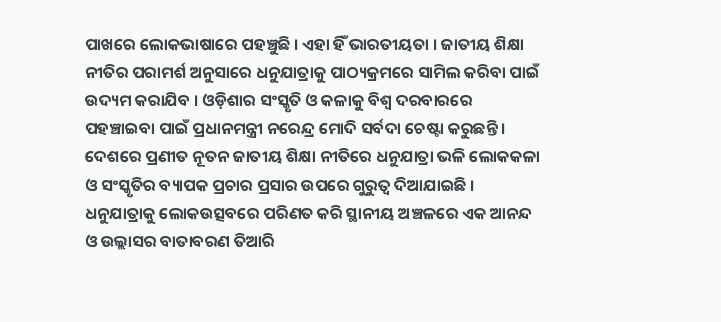ପାଖରେ ଲୋକଭାଷାରେ ପହଞ୍ଚୁଛି । ଏହା ହିଁ ଭାରତୀୟତା । ଜାତୀୟ ଶିକ୍ଷା ନୀତିର ପରାମର୍ଶ ଅନୁସାରେ ଧନୁଯାତ୍ରାକୁ ପାଠ୍ୟକ୍ରମରେ ସାମିଲ କରିବା ପାଇଁ ଉଦ୍ୟମ କରାଯିବ । ଓଡ଼ିଶାର ସଂସ୍କୃତି ଓ କଳାକୁ ବିଶ୍ୱ ଦରବାରରେ ପହଞ୍ଚାଇବା ପାଇଁ ପ୍ରଧାନମନ୍ତ୍ରୀ ନରେନ୍ଦ୍ର ମୋଦି ସର୍ବଦା ଚେଷ୍ଟା କରୁଛନ୍ତି । ଦେଶରେ ପ୍ରଣୀତ ନୂତନ ଜାତୀୟ ଶିକ୍ଷା ନୀତିରେ ଧନୁଯାତ୍ରା ଭଳି ଲୋକକଳା ଓ ସଂସ୍କୃତିର ବ୍ୟାପକ ପ୍ରଚାର ପ୍ରସାର ଉପରେ ଗୁରୁତ୍ୱ ଦିଆଯାଇଛି । ଧନୁଯାତ୍ରାକୁ ଲୋକଉତ୍ସବରେ ପରିଣତ କରି ସ୍ଥାନୀୟ ଅଞ୍ଚଳରେ ଏକ ଆନନ୍ଦ ଓ ଉଲ୍ଲାସର ବାତାବରଣ ତିଆରି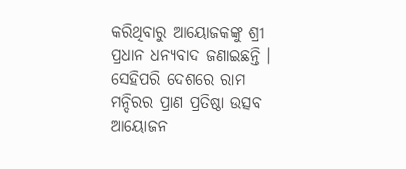କରିଥିବାରୁ ଆୟୋଜକଙ୍କୁ ଶ୍ରୀ ପ୍ରଧାନ ଧନ୍ୟବାଦ ଜଣାଇଛନ୍ତି ।
ସେହିପରି ଦେଶରେ ରାମ ମନ୍ଦିରର ପ୍ରାଣ ପ୍ରତିଷ୍ଠା ଉତ୍ସବ ଆୟୋଜନ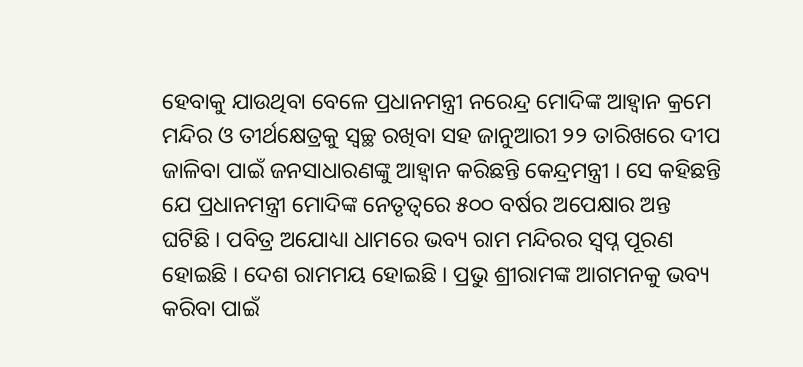ହେବାକୁ ଯାଉଥିବା ବେଳେ ପ୍ରଧାନମନ୍ତ୍ରୀ ନରେନ୍ଦ୍ର ମୋଦିଙ୍କ ଆହ୍ୱାନ କ୍ରମେ ମନ୍ଦିର ଓ ତୀର୍ଥକ୍ଷେତ୍ରକୁ ସ୍ୱଚ୍ଛ ରଖିବା ସହ ଜାନୁଆରୀ ୨୨ ତାରିଖରେ ଦୀପ ଜାଳିବା ପାଇଁ ଜନସାଧାରଣଙ୍କୁ ଆହ୍ୱାନ କରିଛନ୍ତି କେନ୍ଦ୍ରମନ୍ତ୍ରୀ । ସେ କହିଛନ୍ତି ଯେ ପ୍ରଧାନମନ୍ତ୍ରୀ ମୋଦିଙ୍କ ନେତୃତ୍ୱରେ ୫୦୦ ବର୍ଷର ଅପେକ୍ଷାର ଅନ୍ତ ଘଟିଛି । ପବିତ୍ର ଅଯୋଧ୍ୟା ଧାମରେ ଭବ୍ୟ ରାମ ମନ୍ଦିରର ସ୍ୱପ୍ନ ପୂରଣ ହୋଇଛି । ଦେଶ ରାମମୟ ହୋଇଛି । ପ୍ରଭୁ ଶ୍ରୀରାମଙ୍କ ଆଗମନକୁ ଭବ୍ୟ କରିବା ପାଇଁ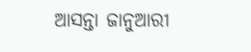ଆସନ୍ତା ଜାନୁଆରୀ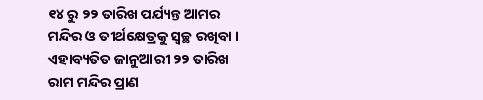୧୪ ରୁ ୨୨ ତାରିଖ ପର୍ଯ୍ୟନ୍ତ ଆମର ମନ୍ଦିର ଓ ତୀର୍ଥକ୍ଷେତ୍ରକୁ ସ୍ୱଚ୍ଛ ରଖିବା । ଏହାବ୍ୟତିତ ଜାନୁଆରୀ ୨୨ ତାରିଖ ରାମ ମନ୍ଦିର ପ୍ରାଣ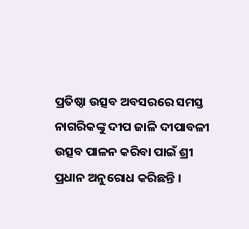ପ୍ରତିଷ୍ଠା ଉତ୍ସବ ଅବସରରେ ସମସ୍ତ ନାଗରିକଙ୍କୁ ଦୀପ ଜାଳି ଦୀପାବଳୀ ଉତ୍ସବ ପାଳନ କରିବା ପାଇଁ ଶ୍ରୀ ପ୍ରଧାନ ଅନୁରୋଧ କରିଛନ୍ତି ।